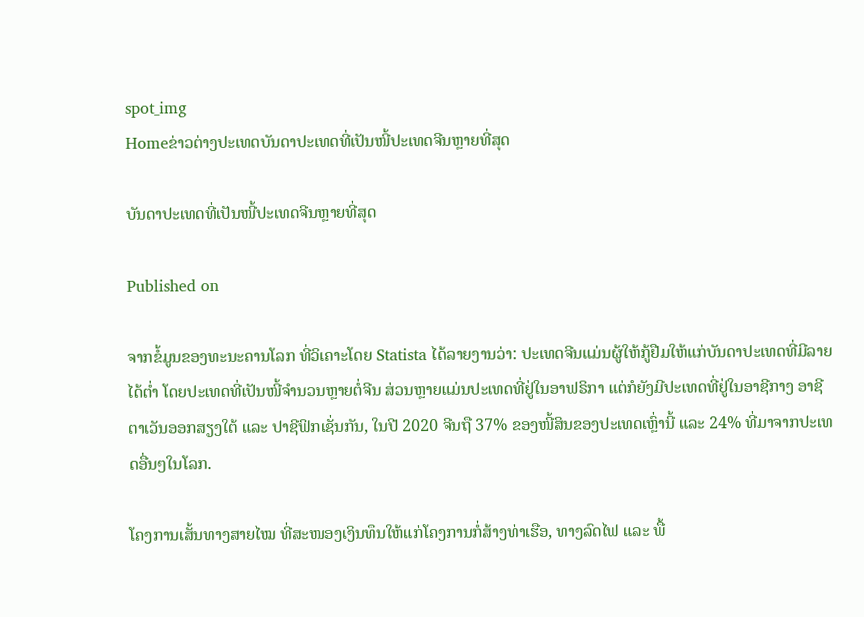spot_img
Homeຂ່າວຕ່າງປະເທດບັນດາປະເທດທີ່ເປັນໜີ້ປະເທດຈີນຫຼາຍທີ່ສຸດ

ບັນດາປະເທດທີ່ເປັນໜີ້ປະເທດຈີນຫຼາຍທີ່ສຸດ

Published on

ຈາກຂໍ້ມູນຂອງທະນະຄານໂລກ ທີ່ວິເຄາະໂດຍ Statista ໄດ້ລາຍງານວ່າ: ປະເທດຈີນແມ່ນຜູ້ໃຫ້ກູ້ຢືມໃຫ້ແກ່ບັນດາປະເທດທີ່ມີລາຍໄດ້ຕ່ຳ ໂດຍປະເທດທີ່ເປັນໜີ້ຈຳນວນຫຼາຍຕໍ່ຈີນ ສ່ວນຫຼາຍແມ່ນປະເທດທີ່ຢູ່ໃນອາຟຣິກາ ແຕ່ກໍຍັງມີປະເທດທີ່ຢູ່ໃນອາຊີກາງ ອາຊີຕາເວັນອອກສຽງໃຕ້ ແລະ ປາຊີຟິກເຊັ່ນກັນ, ໃນປີ 2020 ຈີນຖື 37% ຂອງໜີ້ສິນຂອງປະເທດເຫຼົ່ານີ້ ແລະ 24% ທີ່ມາຈາກປະເທດອື່ນໆໃນໂລກ.

ໂຄງການເສັ້ນທາງສາຍໄໝ ທີ່ສະໜອງເງິນທຶນໃຫ້ແກ່ໂຄງການກໍ່ສ້າງທ່າເຮືອ, ທາງລົດໄຟ ແລະ ພື້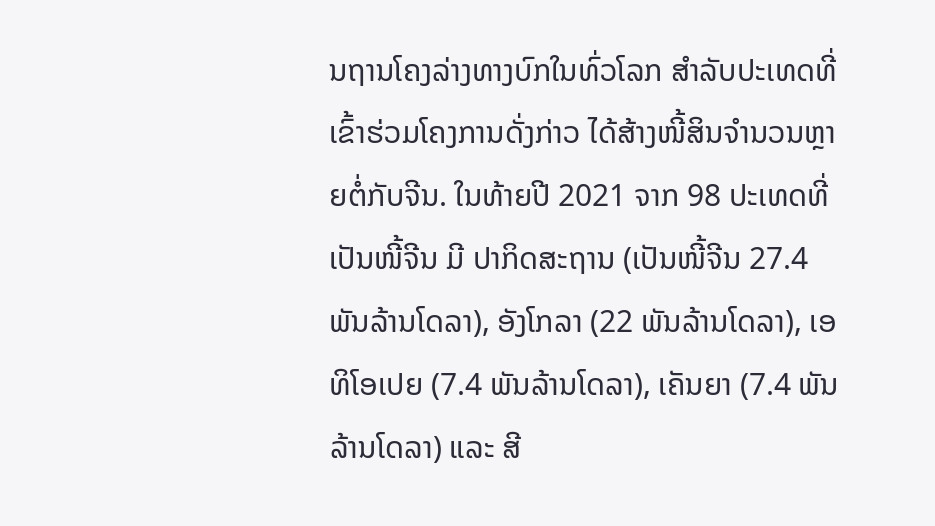ນຖານໂຄງລ່າງທາງບົກໃນທົ່ວໂລກ ສຳລັບປະເທດທີ່ເຂົ້າຮ່ວມໂຄງການດັ່ງກ່າວ ໄດ້ສ້າງໜີ້ສິນຈຳນວນຫຼາຍຕໍ່ກັບຈີນ. ໃນທ້າຍປີ 2021 ຈາກ 98 ປະເທດທີ່ເປັນໜີ້ຈີນ ມີ ປາກິດສະຖານ (ເປັນໜີ້ຈີນ 27.4 ພັນລ້ານໂດລາ), ອັງໂກລາ (22 ພັນລ້ານໂດລາ), ເອທິໂອເປຍ (7.4 ພັນລ້ານໂດລາ), ເຄັນຍາ (7.4 ພັນລ້ານໂດລາ) ແລະ ສີ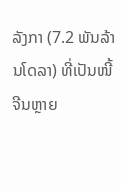ລັງກາ (7.2 ພັນລ້ານໂດລາ) ທີ່ເປັນໜີ້ຈີນຫຼາຍ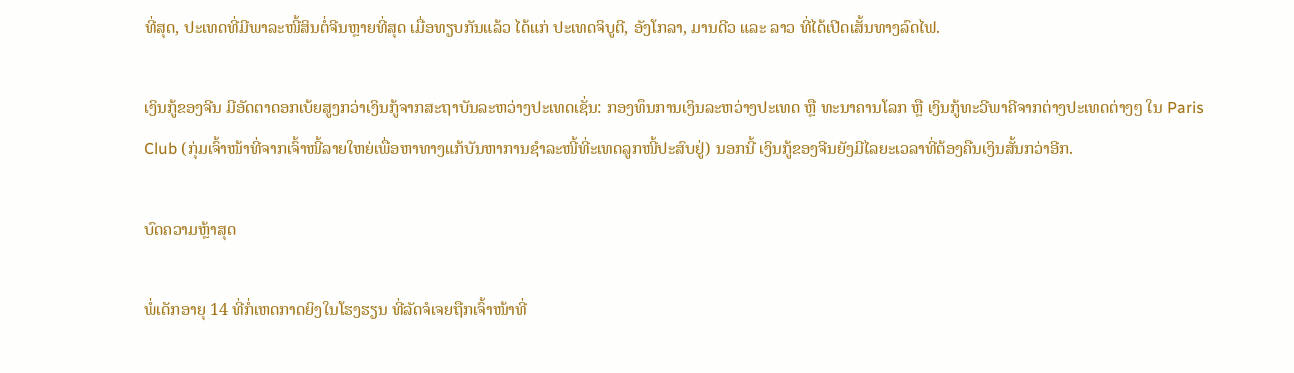ທີ່ສຸດ, ປະເທດທີ່ມີພາລະໜີ້ສິນຕໍ່ຈີນຫຼາຍທີ່ສຸດ ເມື່ອທຽບກັນແລ້ວ ໄດ້ແກ່ ປະເທດຈິບູຕີ, ອັງໂກລາ, ມານດີວ ແລະ ລາວ ທີ່ໄດ້ເປີດເສັ້ນທາງລົດໄຟ.

ເງິນກູ້ຂອງຈີນ ມີອັດຕາດອກເບ້ຍສູງກວ່າເງິນກູ້ຈາກສະຖາບັນລະຫວ່າງປະເທດເຊັ່ນ: ກອງທຶນການເງິນລະຫວ່າງປະເທດ ຫຼື ທະນາຄານໂລກ ຫຼື ເງິນກູ້ທະວີພາຄີຈາກຕ່າງປະເທດຕ່າງໆ ໃນ Paris Club (ກຸ່ມເຈົ້າໜ້າທີ່ຈາກເຈົ້າໜີ້ລາຍໃຫຍ່ເພື່ອຫາທາງແກ້ບັນຫາການຊຳລະໜີ້ທີ່ະເທດລູກໜີ້ປະສົບຢູ່) ນອກນີ້ ເງິນກູ້ຂອງຈີນຍັງມີໄລຍະເວລາທີ່ຕ້ອງຄືນເງິນສັ້ນກວ່າອີກ.

ບົດຄວາມຫຼ້າສຸດ

ພໍ່ເດັກອາຍຸ 14 ທີ່ກໍ່ເຫດກາດຍິງໃນໂຮງຮຽນ ທີ່ລັດຈໍເຈຍຖືກເຈົ້າໜ້າທີ່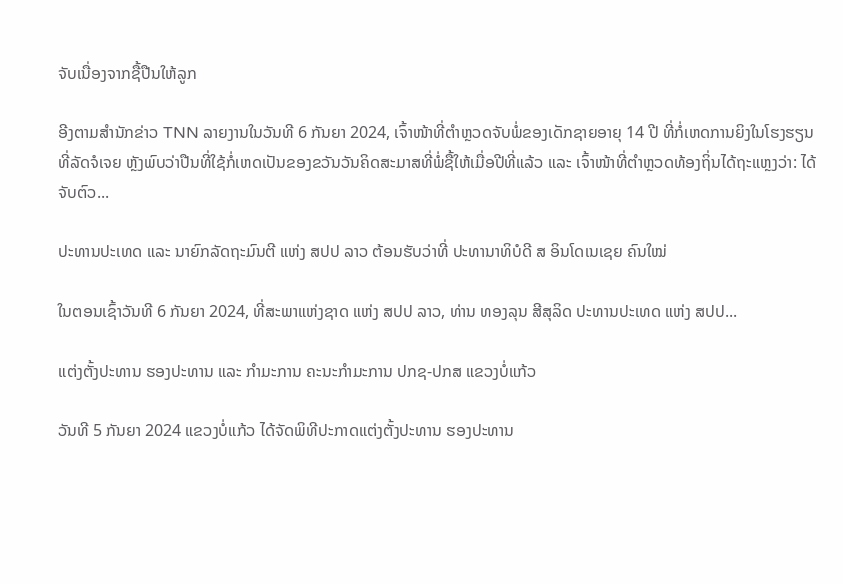ຈັບເນື່ອງຈາກຊື້ປືນໃຫ້ລູກ

ອີງຕາມສຳນັກຂ່າວ TNN ລາຍງານໃນວັນທີ 6 ກັນຍາ 2024, ເຈົ້າໜ້າທີ່ຕຳຫຼວດຈັບພໍ່ຂອງເດັກຊາຍອາຍຸ 14 ປີ ທີ່ກໍ່ເຫດການຍິງໃນໂຮງຮຽນທີ່ລັດຈໍເຈຍ ຫຼັງພົບວ່າປືນທີ່ໃຊ້ກໍ່ເຫດເປັນຂອງຂວັນວັນຄິດສະມາສທີ່ພໍ່ຊື້ໃຫ້ເມື່ອປີທີ່ແລ້ວ ແລະ ເຈົ້າໜ້າທີ່ຕຳຫຼວດທ້ອງຖິ່ນໄດ້ຖະແຫຼງວ່າ: ໄດ້ຈັບຕົວ...

ປະທານປະເທດ ແລະ ນາຍົກລັດຖະມົນຕີ ແຫ່ງ ສປປ ລາວ ຕ້ອນຮັບວ່າທີ່ ປະທານາທິບໍດີ ສ ອິນໂດເນເຊຍ ຄົນໃໝ່

ໃນຕອນເຊົ້າວັນທີ 6 ກັນຍາ 2024, ທີ່ສະພາແຫ່ງຊາດ ແຫ່ງ ສປປ ລາວ, ທ່ານ ທອງລຸນ ສີສຸລິດ ປະທານປະເທດ ແຫ່ງ ສປປ...

ແຕ່ງຕັ້ງປະທານ ຮອງປະທານ ແລະ ກຳມະການ ຄະນະກຳມະການ ປກຊ-ປກສ ແຂວງບໍ່ແກ້ວ

ວັນທີ 5 ກັນຍາ 2024 ແຂວງບໍ່ແກ້ວ ໄດ້ຈັດພິທີປະກາດແຕ່ງຕັ້ງປະທານ ຮອງປະທານ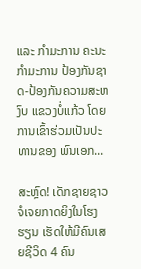ແລະ ກຳມະການ ຄະນະກຳມະການ ປ້ອງກັນຊາດ-ປ້ອງກັນຄວາມສະຫງົບ ແຂວງບໍ່ແກ້ວ ໂດຍການເຂົ້າຮ່ວມເປັນປະທານຂອງ ພົນເອກ...

ສະຫຼົດ! ເດັກຊາຍຊາວຈໍເຈຍກາດຍິງໃນໂຮງຮຽນ ເຮັດໃຫ້ມີຄົນເສຍຊີວິດ 4 ຄົນ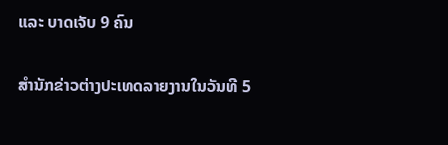ແລະ ບາດເຈັບ 9 ຄົນ

ສຳນັກຂ່າວຕ່າງປະເທດລາຍງານໃນວັນທີ 5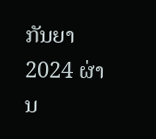ກັນຍາ 2024 ຜ່ານ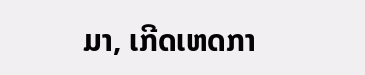ມາ, ເກີດເຫດກາ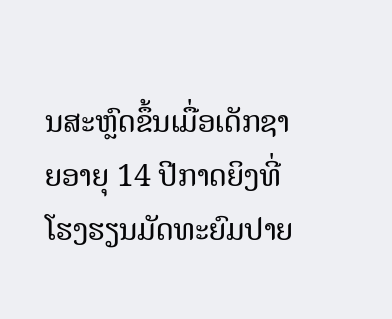ນສະຫຼົດຂຶ້ນເມື່ອເດັກຊາຍອາຍຸ 14 ປີກາດຍິງທີ່ໂຮງຮຽນມັດທະຍົມປາຍ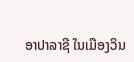ອາປາລາຊີ ໃນເມືອງວິນ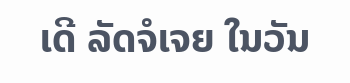ເດີ ລັດຈໍເຈຍ ໃນວັນ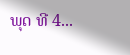ພຸດ ທີ 4...